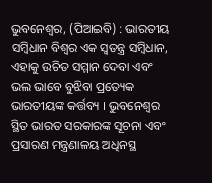ଭୁବନେଶ୍ଵର, (ପିଆଇବି) : ଭାରତୀୟ ସମ୍ବିଧାନ ବିଶ୍ଵର ଏକ ସ୍ଵତନ୍ତ୍ର ସମ୍ବିଧାନ, ଏହାକୁ ଉଚିତ ସମ୍ମାନ ଦେବା ଏବଂ ଭଲ ଭାବେ ବୁଝିବା ପ୍ରତ୍ୟେକ ଭାରତୀୟଙ୍କ କର୍ତ୍ତବ୍ୟ । ଭୁବନେଶ୍ଵର ସ୍ଥିତ ଭାରତ ସରକାରଙ୍କ ସୂଚନା ଏବଂ ପ୍ରସାରଣ ମନ୍ତ୍ରଣାଳୟ ଅଧିନସ୍ଥ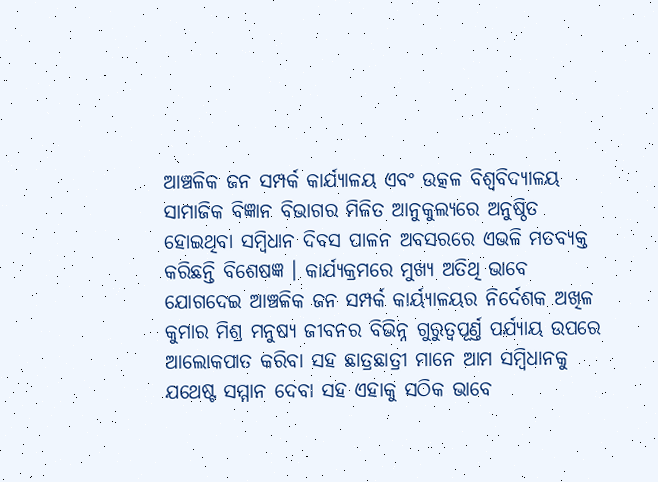ଆଞ୍ଚଳିକ ଜନ ସମ୍ପର୍କ କାର୍ଯ୍ୟାଳୟ ଏବଂ ଉତ୍କଳ ବିଶ୍ଵବିଦ୍ୟାଳୟ ସାମାଜିକ ବିଜ୍ଞାନ ବିଭାଗର ମିଳିତ ଆନୁକୁଲ୍ୟରେ ଅନୁଷ୍ଠିତ ହୋଇଥିବା ସମ୍ବିଧାନ ଦିବସ ପାଳନ ଅବସରରେ ଏଭଳି ମତବ୍ୟକ୍ତ କରିଛନ୍ତି ବିଶେଷଜ୍ଞ । କାର୍ଯ୍ୟକ୍ରମରେ ମୁଖ୍ୟ ଅତିଥି ଭାବେ ଯୋଗଦେଇ ଆଞ୍ଚଳିକ ଜନ ସମ୍ପର୍କ କାର୍ୟ୍ୟାଳୟର ନିର୍ଦେଶକ ଅଖିଳ କୁମାର ମିଶ୍ର ମନୁଷ୍ୟ ଜୀବନର ବିଭିନ୍ନ ଗୁରୁତ୍ୱପୂର୍ଣ୍ତ ପର୍ଯ୍ୟାୟ ଉପରେ ଆଲୋକପାତ କରିବା ସହ ଛାତ୍ରଛାତ୍ରୀ ମାନେ ଆମ ସମ୍ବିଧାନକୁ ଯଥେଷ୍ଟ ସମ୍ମାନ ଦେବା ସହ ଏହାକୁ ସଠିକ ଭାବେ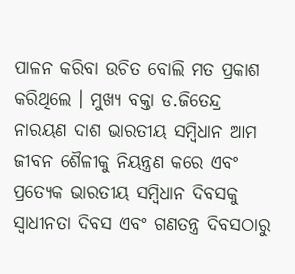ପାଳନ କରିବା ଉଚିତ ବୋଲି ମତ ପ୍ରକାଶ କରିଥିଲେ । ମୁଖ୍ୟ ବକ୍ତା ଡ.ଜିତେନ୍ଦ୍ର ନାରୟଣ ଦାଶ ଭାରତୀୟ ସମ୍ବିଧାନ ଆମ ଜୀବନ ଶୈଳୀକୁ ନିୟନ୍ତ୍ରଣ କରେ ଏବଂ ପ୍ରତ୍ୟେକ ଭାରତୀୟ ସମ୍ବିଧାନ ଦିବସକୁ ସ୍ଵାଧୀନତା ଦିବସ ଏବଂ ଗଣତନ୍ତ୍ର ଦିବସଠାରୁ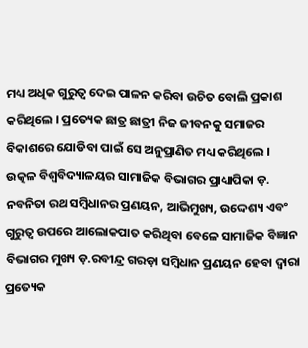ମଧ୍ୟ ଅଧିକ ଗୁରୁତ୍ୱ ଦେଇ ପାଳନ କରିବା ଉଚିତ ବୋଲି ପ୍ରକାଶ କରିଥିଲେ । ପ୍ରତ୍ୟେକ ଛାତ୍ର ଛାତ୍ରୀ ନିଜ ଜୀବନକୁ ସମାଜର ବିକାଶରେ ଯୋଡିବା ପାଇଁ ସେ ଅନୁପ୍ରାଣିତ ମଧ୍ୟ କରିଥିଲେ । ଉତ୍କଳ ବିଶ୍ଵବିଦ୍ୟାଳୟର ସାମାଜିକ ବିଭାଗର ପ୍ରାଧ୍ୟାପିକା ଡ଼. ନବନିତା ରଥ ସମ୍ବିଧାନର ପ୍ରଣୟନ, ଆଭିମୁଖ୍ୟ, ଉଦ୍ଦେଶ୍ୟ ଏବଂ ଗୁରୁତ୍ୱ ଉପରେ ଆଲୋକପାତ କରିଥିବା ବେଳେ ସାମାଜିକ ବିଜ୍ଞାନ ବିଭାଗର ମୁଖ୍ୟ ଡ଼.ରବୀନ୍ଦ୍ର ଗରଡ଼ା ସମ୍ବିଧାନ ପ୍ରଣୟନ ହେବା ଦ୍ୱାରା ପ୍ରତ୍ୟେକ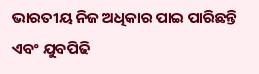ଭାରତୀୟ ନିଜ ଅଧିକାର ପାଇ ପାରିଛନ୍ତି ଏବଂ ଯୁବପିଢି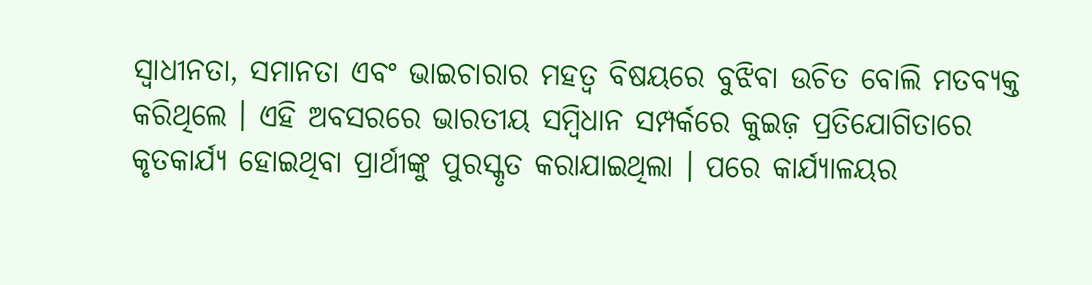ସ୍ଵାଧୀନତା, ସମାନତା ଏବଂ ଭାଇଚାରାର ମହତ୍ୱ ବିଷୟରେ ବୁଝିବା ଉଚିତ ବୋଲି ମତବ୍ୟକ୍ତ କରିଥିଲେ । ଏହି ଅବସରରେ ଭାରତୀୟ ସମ୍ବିଧାନ ସମ୍ପର୍କରେ କୁଇଜ଼ ପ୍ରତିଯୋଗିତାରେ କୃତକାର୍ଯ୍ୟ ହୋଇଥିବା ପ୍ରାର୍ଥୀଙ୍କୁ ପୁରସ୍କୃତ କରାଯାଇଥିଲା । ପରେ କାର୍ଯ୍ୟାଳୟର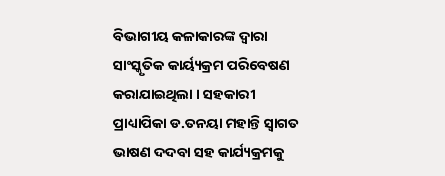ବିଭାଗୀୟ କଳାକାରଙ୍କ ଦ୍ୱାରା ସାଂସ୍କୃତିକ କାର୍ୟ୍ୟକ୍ରମ ପରିବେଷଣ କରାଯାଇଥିଲା । ସହକାରୀ ପ୍ରାଧ୍ୟାପିକା ଡ.ତନୟା ମହାନ୍ତି ସ୍ଵାଗତ ଭାଷଣ ଦଦବା ସହ କାର୍ଯ୍ୟକ୍ରମକୁ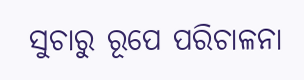ସୁଚାରୁ ରୂପେ ପରିଚାଳନା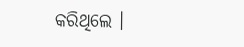କରିଥିଲେ ।